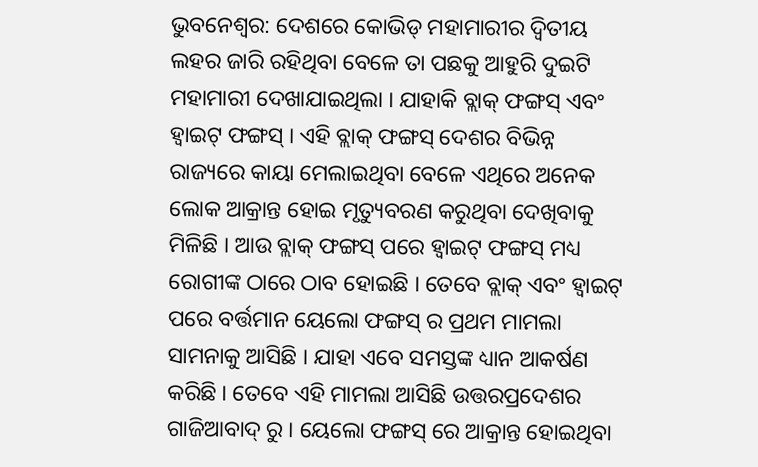ଭୁବନେଶ୍ୱର: ଦେଶରେ କୋଭିଡ୍ ମହାମାରୀର ଦ୍ୱିତୀୟ ଲହର ଜାରି ରହିଥିବା ବେଳେ ତା ପଛକୁ ଆହୁରି ଦୁଇଟି ମହାମାରୀ ଦେଖାଯାଇଥିଲା । ଯାହାକି ବ୍ଲାକ୍ ଫଙ୍ଗସ୍ ଏବଂ ହ୍ୱାଇଟ୍ ଫଙ୍ଗସ୍ । ଏହି ବ୍ଲାକ୍ ଫଙ୍ଗସ୍ ଦେଶର ବିଭିନ୍ନ ରାଜ୍ୟରେ କାୟା ମେଲାଇଥିବା ବେଳେ ଏଥିରେ ଅନେକ ଲୋକ ଆକ୍ରାନ୍ତ ହୋଇ ମୃତ୍ୟୁବରଣ କରୁଥିବା ଦେଖିବାକୁ ମିଳିଛି । ଆଉ ବ୍ଲାକ୍ ଫଙ୍ଗସ୍ ପରେ ହ୍ୱାଇଟ୍ ଫଙ୍ଗସ୍ ମଧ୍ୟ ରୋଗୀଙ୍କ ଠାରେ ଠାବ ହୋଇଛି । ତେବେ ବ୍ଲାକ୍ ଏବଂ ହ୍ୱାଇଟ୍ ପରେ ବର୍ତ୍ତମାନ ୟେଲୋ ଫଙ୍ଗସ୍ ର ପ୍ରଥମ ମାମଲା ସାମନାକୁ ଆସିଛି । ଯାହା ଏବେ ସମସ୍ତଙ୍କ ଧ୍ୟାନ ଆକର୍ଷଣ କରିଛି । ତେବେ ଏହି ମାମଲା ଆସିଛି ଉତ୍ତରପ୍ରଦେଶର ଗାଜିଆବାଦ୍ ରୁ । ୟେଲୋ ଫଙ୍ଗସ୍ ରେ ଆକ୍ରାନ୍ତ ହୋଇଥିବା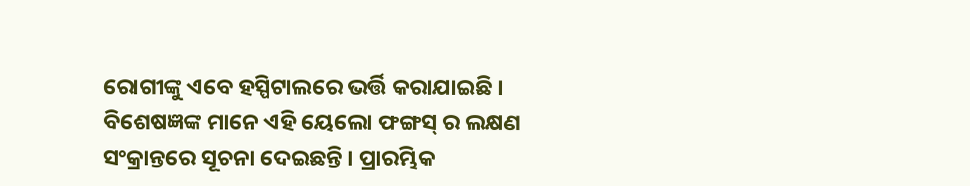ରୋଗୀଙ୍କୁ ଏବେ ହସ୍ପିଟାଲରେ ଭର୍ତ୍ତି କରାଯାଇଛି ।
ବିଶେଷଜ୍ଞଙ୍କ ମାନେ ଏହି ୟେଲୋ ଫଙ୍ଗସ୍ ର ଲକ୍ଷଣ ସଂକ୍ରାନ୍ତରେ ସୂଚନା ଦେଇଛନ୍ତି । ପ୍ରାରମ୍ଭିକ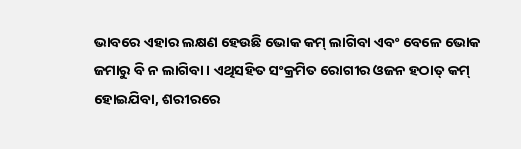ଭାବରେ ଏହାର ଲକ୍ଷଣ ହେଉଛି ଭୋକ କମ୍ ଲାଗିବା ଏବଂ ବେଳେ ଭୋକ ଜମାରୁ ବି ନ ଲାଗିବା । ଏଥିସହିତ ସଂକ୍ରମିତ ରୋଗୀର ଓଜନ ହଠାତ୍ କମ୍ ହୋଇଯିବା, ଶରୀରରେ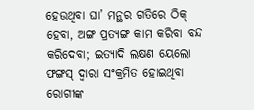ହେଉଥିବା ଘା’ ମନ୍ଥର ଗତିରେ ଠିକ୍ ହେବା, ଅଙ୍ଗ ପ୍ରତ୍ୟଙ୍ଗ କାମ କରିବା ବନ୍ଦ କରିଦେବା; ଇତ୍ୟାଦି ଲକ୍ଷଣ ୟେଲୋ ଫଙ୍ଗସ୍ ଦ୍ୱାରା ସଂକ୍ରମିତ ହୋଇଥିବା ରୋଗୀଙ୍କ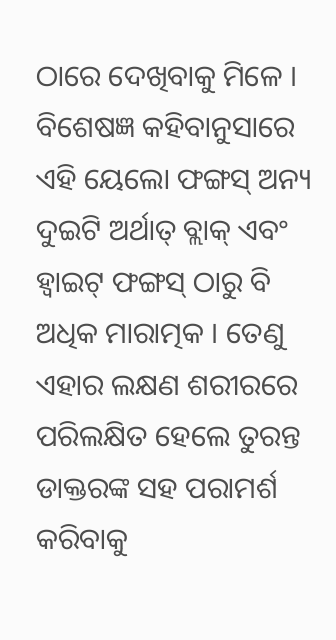ଠାରେ ଦେଖିବାକୁ ମିଳେ । ବିଶେଷଜ୍ଞ କହିବାନୁସାରେ ଏହି ୟେଲୋ ଫଙ୍ଗସ୍ ଅନ୍ୟ ଦୁଇଟି ଅର୍ଥାତ୍ ବ୍ଲାକ୍ ଏବଂ ହ୍ୱାଇଟ୍ ଫଙ୍ଗସ୍ ଠାରୁ ବି ଅଧିକ ମାରାତ୍ମକ । ତେଣୁ ଏହାର ଲକ୍ଷଣ ଶରୀରରେ ପରିଲକ୍ଷିତ ହେଲେ ତୁରନ୍ତ ଡାକ୍ତରଙ୍କ ସହ ପରାମର୍ଶ କରିବାକୁ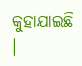କୁହାଯାଇଛି ।